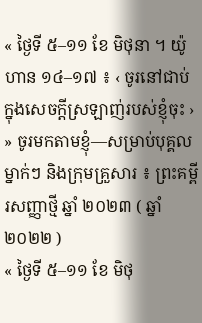« ថ្ងៃទី ៥–១១ ខែ មិថុនា ។ យ៉ូហាន ១៤–១៧ ៖ ‹ ចូរនៅជាប់ក្នុងសេចក្តីស្រឡាញ់របស់ខ្ញុំចុះ › » ចូរមកតាមខ្ញុំ—សម្រាប់បុគ្គលម្នាក់ៗ និងក្រុមគ្រួសារ ៖ ព្រះគម្ពីរសញ្ញាថ្មី ឆ្នាំ ២០២៣ ( ឆ្នាំ ២០២២ )
« ថ្ងៃទី ៥–១១ ខែ មិថុ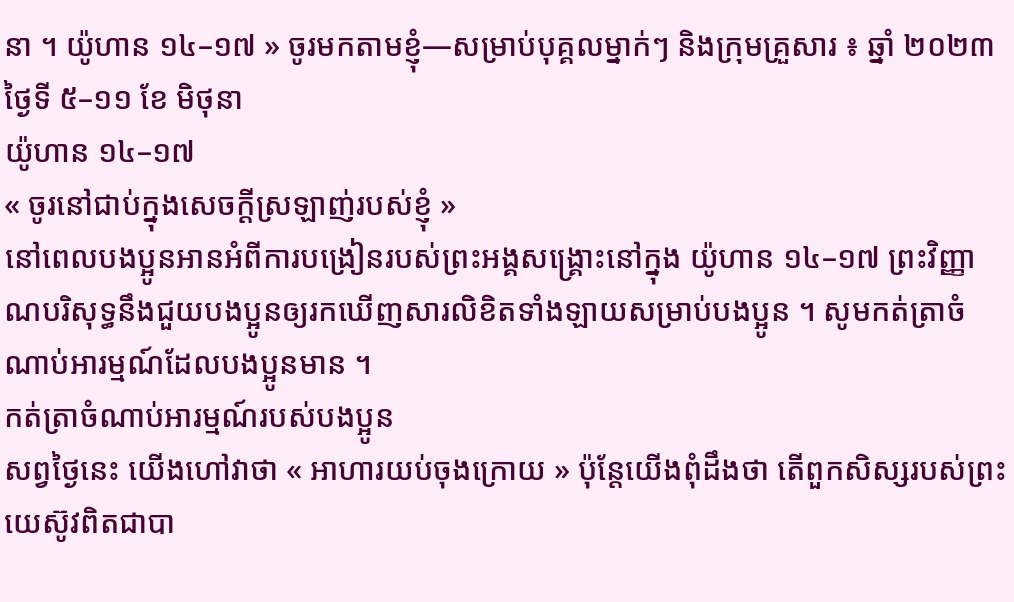នា ។ យ៉ូហាន ១៤–១៧ » ចូរមកតាមខ្ញុំ—សម្រាប់បុគ្គលម្នាក់ៗ និងក្រុមគ្រួសារ ៖ ឆ្នាំ ២០២៣
ថ្ងៃទី ៥–១១ ខែ មិថុនា
យ៉ូហាន ១៤–១៧
« ចូរនៅជាប់ក្នុងសេចក្តីស្រឡាញ់របស់ខ្ញុំ »
នៅពេលបងប្អូនអានអំពីការបង្រៀនរបស់ព្រះអង្គសង្គ្រោះនៅក្នុង យ៉ូហាន ១៤–១៧ ព្រះវិញ្ញាណបរិសុទ្ធនឹងជួយបងប្អូនឲ្យរកឃើញសារលិខិតទាំងឡាយសម្រាប់បងប្អូន ។ សូមកត់ត្រាចំណាប់អារម្មណ៍ដែលបងប្អូនមាន ។
កត់ត្រាចំណាប់អារម្មណ៍របស់បងប្អូន
សព្វថ្ងៃនេះ យើងហៅវាថា « អាហារយប់ចុងក្រោយ » ប៉ុន្តែយើងពុំដឹងថា តើពួកសិស្សរបស់ព្រះយេស៊ូវពិតជាបា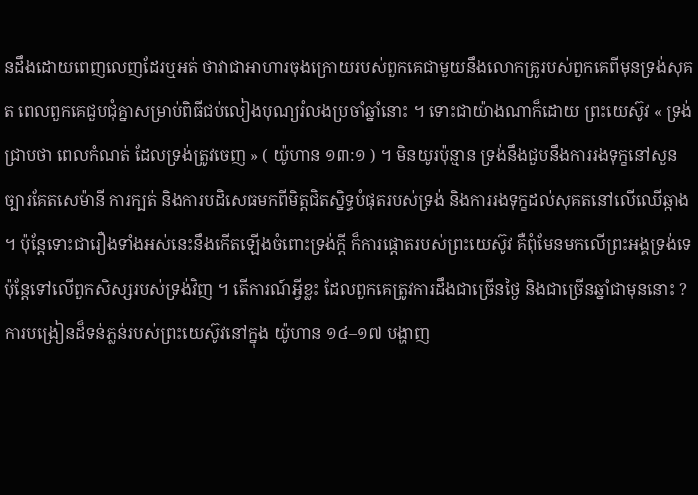នដឹងដោយពេញលេញដែរឬអត់ ថាវាជាអាហារចុងក្រោយរបស់ពួកគេជាមួយនឹងលោកគ្រូរបស់ពួកគេពីមុនទ្រង់សុគត ពេលពួកគេជួបជុំគ្នាសម្រាប់ពិធីជប់លៀងបុណ្យរំលងប្រចាំឆ្នាំនោះ ។ ទោះជាយ៉ាងណាក៏ដោយ ព្រះយេស៊ូវ « ទ្រង់ជ្រាបថា ពេលកំណត់ ដែលទ្រង់ត្រូវចេញ » ( យ៉ូហាន ១៣:១ ) ។ មិនយូរប៉ុន្មាន ទ្រង់នឹងជួបនឹងការរងទុក្ខនៅសួនច្បារគែតសេម៉ានី ការក្បត់ និងការបដិសេធមកពីមិត្តជិតស្និទ្ធបំផុតរបស់ទ្រង់ និងការរងទុក្ខដល់សុគតនៅលើឈើឆ្កាង ។ ប៉ុន្តែទោះជារឿងទាំងអស់នេះនឹងកើតឡើងចំពោះទ្រង់ក្ដី ក៏ការផ្ដោតរបស់ព្រះយេស៊ូវ គឺពុំមែនមកលើព្រះអង្គទ្រង់ទេ ប៉ុន្តែទៅលើពួកសិស្សរបស់ទ្រង់វិញ ។ តើការណ៍អ្វីខ្លះ ដែលពួកគេត្រូវការដឹងជាច្រើនថ្ងៃ និងជាច្រើនឆ្នាំជាមុននោះ ? ការបង្រៀនដ៏ទន់ភ្លន់របស់ព្រះយេស៊ូវនៅក្នុង យ៉ូហាន ១៤–១៧ បង្ហាញ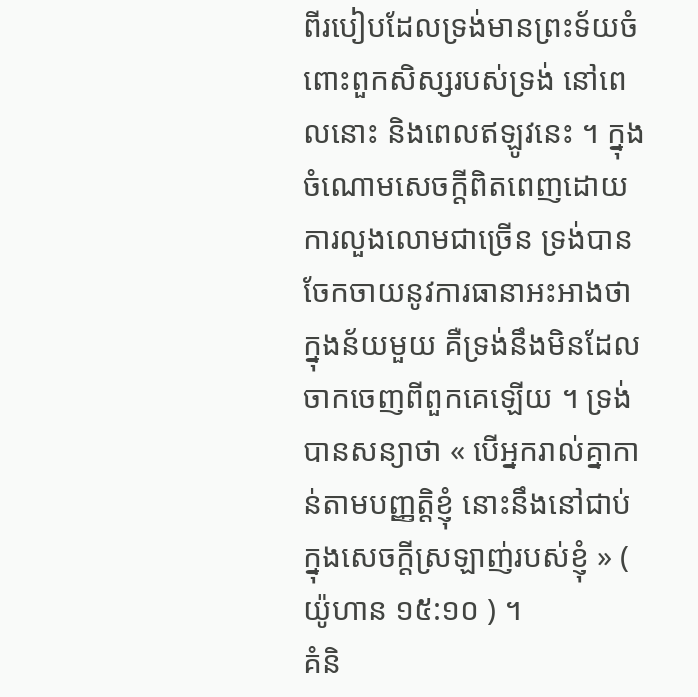ពីរបៀបដែលទ្រង់មានព្រះទ័យចំពោះពួកសិស្សរបស់ទ្រង់ នៅពេលនោះ និងពេលឥឡូវនេះ ។ ក្នុងចំណោមសេចក្ដីពិតពេញដោយការលួងលោមជាច្រើន ទ្រង់បានចែកចាយនូវការធានាអះអាងថា ក្នុងន័យមួយ គឺទ្រង់នឹងមិនដែលចាកចេញពីពួកគេឡើយ ។ ទ្រង់បានសន្យាថា « បើអ្នករាល់គ្នាកាន់តាមបញ្ញត្តិខ្ញុំ នោះនឹងនៅជាប់ក្នុងសេចក្តីស្រឡាញ់របស់ខ្ញុំ » ( យ៉ូហាន ១៥:១០ ) ។
គំនិ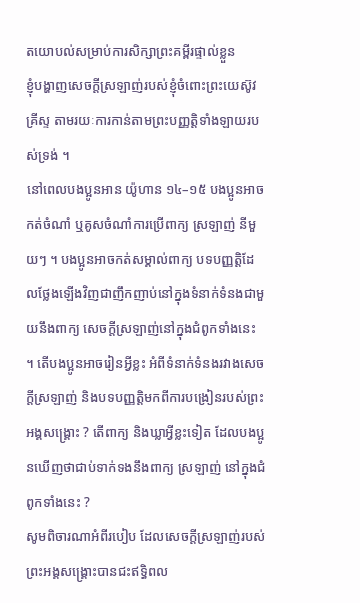តយោបល់សម្រាប់ការសិក្សាព្រះគម្ពីរផ្ទាល់ខ្លួន
ខ្ញុំបង្ហាញសេចក្ដីស្រឡាញ់របស់ខ្ញុំចំពោះព្រះយេស៊ូវគ្រីស្ទ តាមរយៈការកាន់តាមព្រះបញ្ញត្តិទាំងឡាយរបស់ទ្រង់ ។
នៅពេលបងប្អូនអាន យ៉ូហាន ១៤–១៥ បងប្អូនអាចកត់ចំណាំ ឬគូសចំណាំការប្រើពាក្យ ស្រឡាញ់ នីមួយៗ ។ បងប្អូនអាចកត់សម្គាល់ពាក្យ បទបញ្ញត្តិដែលថ្លែងឡើងវិញជាញឹកញាប់នៅក្នុងទំនាក់ទំនងជាមួយនឹងពាក្យ សេចក្ដីស្រឡាញ់នៅក្នុងជំពូកទាំងនេះ ។ តើបងប្អូនអាចរៀនអ្វីខ្លះ អំពីទំនាក់ទំនងរវាងសេចក្ដីស្រឡាញ់ និងបទបញ្ញត្តិមកពីការបង្រៀនរបស់ព្រះអង្គសង្គ្រោះ ? តើពាក្យ និងឃ្លាអ្វីខ្លះទៀត ដែលបងប្អូនឃើញថាជាប់ទាក់ទងនឹងពាក្យ ស្រឡាញ់ នៅក្នុងជំពូកទាំងនេះ ?
សូមពិចារណាអំពីរបៀប ដែលសេចក្ដីស្រឡាញ់របស់ព្រះអង្គសង្គ្រោះបានជះឥទ្ធិពល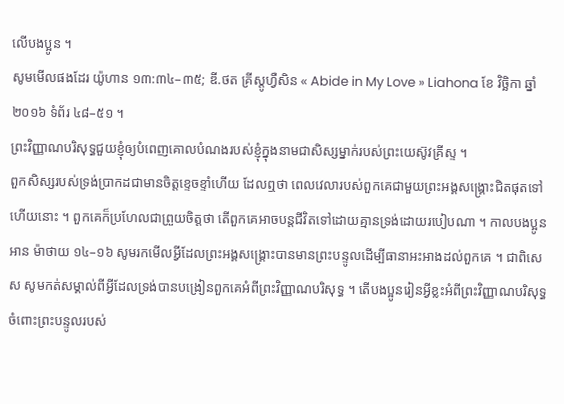លើបងប្អូន ។
សូមមើលផងដែរ យ៉ូហាន ១៣:៣៤–៣៥; ឌី.ថត គ្រីស្តូហ្វឺសិន « Abide in My Love » Liahona ខែ វិច្ឆិកា ឆ្នាំ ២០១៦ ទំព័រ ៤៨–៥១ ។
ព្រះវិញ្ញាណបរិសុទ្ធជួយខ្ញុំឲ្យបំពេញគោលបំណងរបស់ខ្ញុំក្នុងនាមជាសិស្សម្នាក់របស់ព្រះយេស៊ូវគ្រីស្ទ ។
ពួកសិស្សរបស់ទ្រង់ប្រាកដជាមានចិត្តខ្ទេចខ្ទាំហើយ ដែលឮថា ពេលវេលារបស់ពួកគេជាមួយព្រះអង្គសង្គ្រោះជិតផុតទៅហើយនោះ ។ ពួកគេក៏ប្រហែលជាព្រួយចិត្តថា តើពួកគេអាចបន្តជីវិតទៅដោយគ្មានទ្រង់ដោយរបៀបណា ។ កាលបងប្អូនអាន ម៉ាថាយ ១៤–១៦ សូមរកមើលអ្វីដែលព្រះអង្គសង្គ្រោះបានមានព្រះបន្ទូលដើម្បីធានាអះអាងដល់ពួកគេ ។ ជាពិសេស សូមកត់សម្គាល់ពីអ្វីដែលទ្រង់បានបង្រៀនពួកគេអំពីព្រះវិញ្ញាណបរិសុទ្ធ ។ តើបងប្អូនរៀនអ្វីខ្លះអំពីព្រះវិញ្ញាណបរិសុទ្ធ ចំពោះព្រះបន្ទូលរបស់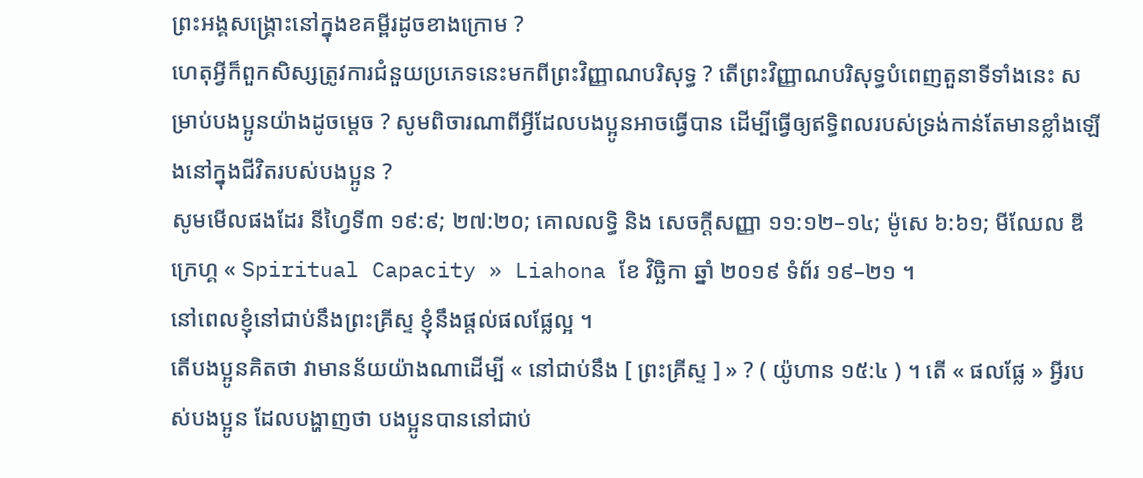ព្រះអង្គសង្គ្រោះនៅក្នុងខគម្ពីរដូចខាងក្រោម ?
ហេតុអ្វីក៏ពួកសិស្សត្រូវការជំនួយប្រភេទនេះមកពីព្រះវិញ្ញាណបរិសុទ្ធ ? តើព្រះវិញ្ញាណបរិសុទ្ធបំពេញតួនាទីទាំងនេះ សម្រាប់បងប្អូនយ៉ាងដូចម្ដេច ? សូមពិចារណាពីអ្វីដែលបងប្អូនអាចធ្វើបាន ដើម្បីធ្វើឲ្យឥទ្ធិពលរបស់ទ្រង់កាន់តែមានខ្លាំងឡើងនៅក្នុងជីវិតរបស់បងប្អូន ?
សូមមើលផងដែរ នីហ្វៃទី៣ ១៩:៩; ២៧:២០; គោលលទ្ធិ និង សេចក្ដីសញ្ញា ១១:១២–១៤; ម៉ូសេ ៦:៦១; មីឈែល ឌី ក្រេហ្គ « Spiritual Capacity » Liahona ខែ វិច្ឆិកា ឆ្នាំ ២០១៩ ទំព័រ ១៩–២១ ។
នៅពេលខ្ញុំនៅជាប់នឹងព្រះគ្រីស្ទ ខ្ញុំនឹងផ្ដល់ផលផ្លែល្អ ។
តើបងប្អូនគិតថា វាមានន័យយ៉ាងណាដើម្បី « នៅជាប់នឹង [ ព្រះគ្រីស្ទ ] » ? ( យ៉ូហាន ១៥:៤ ) ។ តើ « ផលផ្លែ » អ្វីរបស់បងប្អូន ដែលបង្ហាញថា បងប្អូនបាននៅជាប់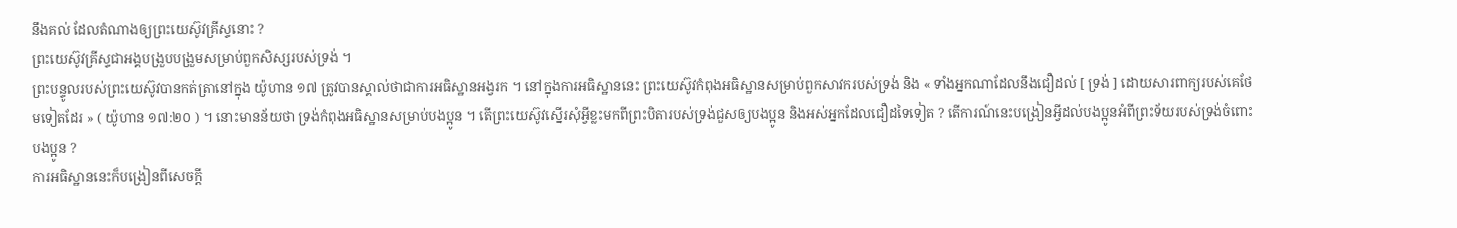នឹងគល់ ដែលតំណាងឲ្យព្រះយេស៊ូវគ្រីស្ទនោះ ?
ព្រះយេស៊ូវគ្រីស្ទជាអង្គបង្រួបបង្រួមសម្រាប់ពួកសិស្សរបស់ទ្រង់ ។
ព្រះបន្ទូលរបស់ព្រះយេស៊ូវបានកត់ត្រានៅក្នុង យ៉ូហាន ១៧ ត្រូវបានស្គាល់ថាជាការអធិស្ឋានអង្វរក ។ នៅក្នុងការអធិស្ឋាននេះ ព្រះយេស៊ូវកំពុងអធិស្ឋានសម្រាប់ពួកសាវករបស់ទ្រង់ និង « ទាំងអ្នកណាដែលនឹងជឿដល់ [ ទ្រង់ ] ដោយសារពាក្យរបស់គេថែមទៀតដែរ » ( យ៉ូហាន ១៧:២០ ) ។ នោះមានន័យថា ទ្រង់កំពុងអធិស្ឋានសម្រាប់បងប្អូន ។ តើព្រះយេស៊ូវស្នើរសុំអ្វីខ្លះមកពីព្រះបិតារបស់ទ្រង់ជួសឲ្យបងប្អូន និងអស់អ្នកដែលជឿដទៃទៀត ? តើការណ៍នេះបង្រៀនអ្វីដល់បងប្អូនអំពីព្រះទ័យរបស់ទ្រង់ចំពោះបងប្អូន ?
ការអធិស្ឋាននេះក៏បង្រៀនពីសេចក្ដី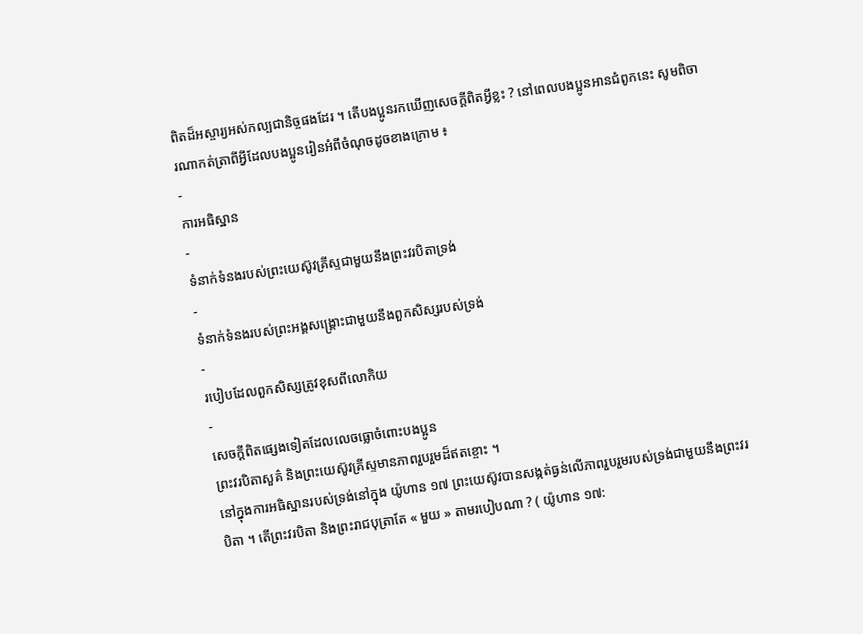ពិតដ៏អស្ចារ្យអស់កល្បជានិច្ចផងដែរ ។ តើបងប្អូនរកឃើញសេចក្ដីពិតអ្វីខ្លះ ? នៅពេលបងប្អូនអានជំពូកនេះ សូមពិចារណាកត់ត្រាពីអ្វីដែលបងប្អូនរៀនអំពីចំណុចដូចខាងក្រោម ៖
-
ការអធិស្ឋាន
-
ទំនាក់ទំនងរបស់ព្រះយេស៊ូវគ្រីស្ទជាមួយនឹងព្រះវរបិតាទ្រង់
-
ទំនាក់ទំនងរបស់ព្រះអង្គសង្គ្រោះជាមួយនឹងពួកសិស្សរបស់ទ្រង់
-
របៀបដែលពួកសិស្សត្រូវខុសពីលោកិយ
-
សេចក្ដីពិតផ្សេងទៀតដែលលេចធ្លោចំពោះបងប្អូន
ព្រះវរបិតាសួគ៌ និងព្រះយេស៊ូវគ្រីស្ទមានភាពរួបរួមដ៏ឥតខ្ចោះ ។
នៅក្នុងការអធិស្ឋានរបស់ទ្រង់នៅក្នុង យ៉ូហាន ១៧ ព្រះយេស៊ូវបានសង្កត់ធ្ងន់លើភាពរួបរួមរបស់ទ្រង់ជាមួយនឹងព្រះវរបិតា ។ តើព្រះវរបិតា និងព្រះរាជបុត្រាតែ « មួយ » តាមរបៀបណា ? ( យ៉ូហាន ១៧: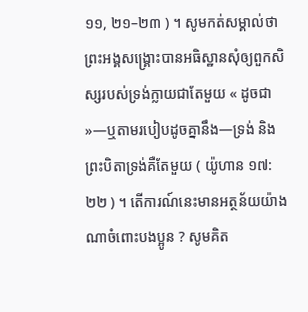១១, ២១–២៣ ) ។ សូមកត់សម្គាល់ថា ព្រះអង្គសង្គ្រោះបានអធិស្ឋានសុំឲ្យពួកសិស្សរបស់ទ្រង់ក្លាយជាតែមួយ « ដូចជា »—ឬតាមរបៀបដូចគ្នានឹង—ទ្រង់ និងព្រះបិតាទ្រង់គឺតែមួយ ( យ៉ូហាន ១៧:២២ ) ។ តើការណ៍នេះមានអត្ថន័យយ៉ាងណាចំពោះបងប្អូន ? សូមគិត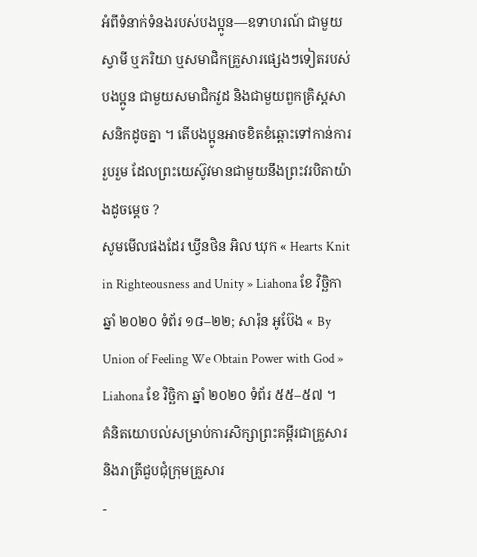អំពីទំនាក់ទំនងរបស់បងប្អូន—ឧទាហរណ៍ ជាមួយស្វាមី ឬភរិយា ឬសមាជិកគ្រួសារផ្សេងៗទៀតរបស់បងប្អូន ជាមួយសមាជិកវួដ និងជាមួយពួកគ្រិស្តសាសនិកដូចគ្នា ។ តើបងប្អូនអាចខិតខំឆ្ពោះទៅកាន់ការរួបរួម ដែលព្រះយេស៊ូវមានជាមួយនឹងព្រះវរបិតាយ៉ាងដូចម្ដេច ?
សូមមើលផងដែរ ឃ្វីនថិន អិល ឃុក « Hearts Knit in Righteousness and Unity » Liahona ខែ វិច្ឆិកា ឆ្នាំ ២០២០ ទំព័រ ១៨–២២; សារ៉ុន អូប៊ែង « By Union of Feeling We Obtain Power with God » Liahona ខែ វិច្ឆិកា ឆ្នាំ ២០២០ ទំព័រ ៥៥–៥៧ ។
គំនិតយោបល់សម្រាប់ការសិក្សាព្រះគម្ពីរជាគ្រួសារ និងរាត្រីជួបជុំក្រុមគ្រួសារ
-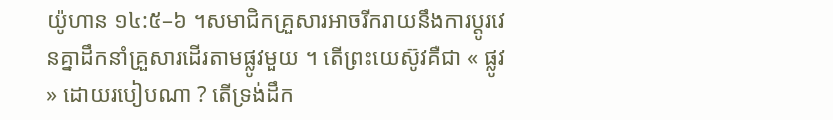យ៉ូហាន ១៤:៥–៦ ។សមាជិកគ្រួសារអាចរីករាយនឹងការប្ដូរវេនគ្នាដឹកនាំគ្រួសារដើរតាមផ្លូវមួយ ។ តើព្រះយេស៊ូវគឺជា « ផ្លូវ » ដោយរបៀបណា ? តើទ្រង់ដឹក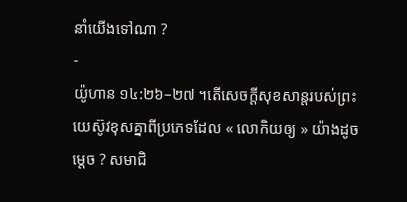នាំយើងទៅណា ?
-
យ៉ូហាន ១៤:២៦–២៧ ។តើសេចក្ដីសុខសាន្តរបស់ព្រះយេស៊ូវខុសគ្នាពីប្រភេទដែល « លោកិយឲ្យ » យ៉ាងដូចម្ដេច ? សមាជិ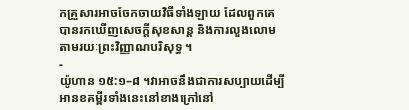កគ្រួសារអាចចែកចាយវិធីទាំងឡាយ ដែលពួកគេបានរកឃើញសេចក្ដីសុខសាន្ត និងការលួងលោមតាមរយៈព្រះវិញ្ញាណបរិសុទ្ធ ។
-
យ៉ូហាន ១៥:១–៨ ។វាអាចនឹងជាការសប្បាយដើម្បីអានខគម្ពីរទាំងនេះនៅខាងក្រៅនៅ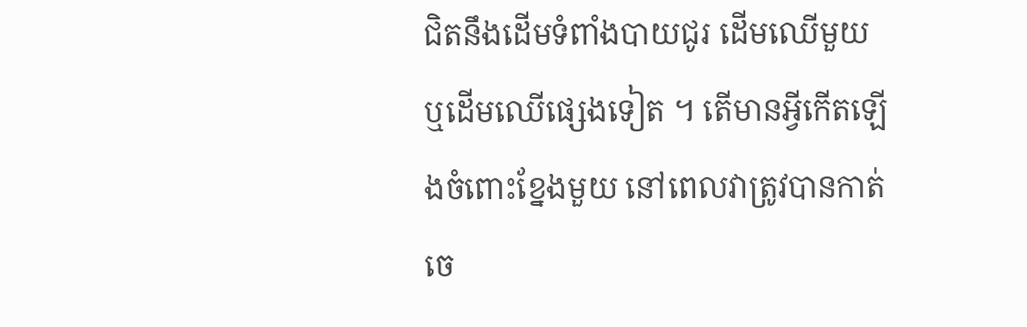ជិតនឹងដើមទំពាំងបាយជូរ ដើមឈើមួយ ឬដើមឈើផ្សេងទៀត ។ តើមានអ្វីកើតឡើងចំពោះខ្នែងមួយ នៅពេលវាត្រូវបានកាត់ចេ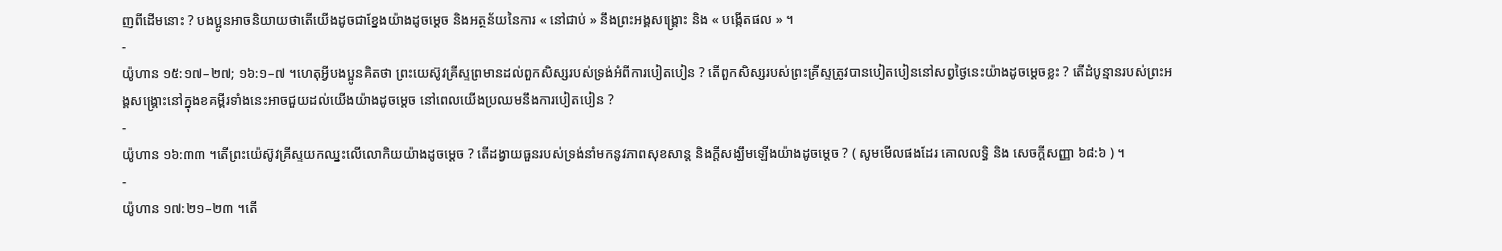ញពីដើមនោះ ? បងប្អូនអាចនិយាយថាតើយើងដូចជាខ្នែងយ៉ាងដូចម្ដេច និងអត្ថន័យនៃការ « នៅជាប់ » នឹងព្រះអង្គសង្គ្រោះ និង « បង្កើតផល » ។
-
យ៉ូហាន ១៥:១៧–២៧; ១៦:១–៧ ។ហេតុអ្វីបងប្អូនគិតថា ព្រះយេស៊ូវគ្រីស្ទព្រមានដល់ពួកសិស្សរបស់ទ្រង់អំពីការបៀតបៀន ? តើពួកសិស្សរបស់ព្រះគ្រីស្ទត្រូវបានបៀតបៀននៅសព្វថ្ងៃនេះយ៉ាងដូចម្ដេចខ្លះ ? តើដំបូន្មានរបស់ព្រះអង្គសង្គ្រោះនៅក្នុងខគម្ពីរទាំងនេះអាចជួយដល់យើងយ៉ាងដូចម្ដេច នៅពេលយើងប្រឈមនឹងការបៀតបៀន ?
-
យ៉ូហាន ១៦:៣៣ ។តើព្រះយ៉េស៊ូវគ្រីស្ទយកឈ្នះលើលោកិយយ៉ាងដូចម្ដេច ? តើដង្វាយធួនរបស់ទ្រង់នាំមកនូវភាពសុខសាន្ត និងក្ដីសង្ឃឹមឡើងយ៉ាងដូចម្ដេច ? ( សូមមើលផងដែរ គោលលទ្ធិ និង សេចក្ដីសញ្ញា ៦៨:៦ ) ។
-
យ៉ូហាន ១៧:២១–២៣ ។តើ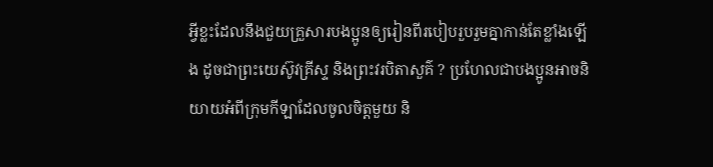អ្វីខ្លះដែលនឹងជួយគ្រួសារបងប្អូនឲ្យរៀនពីរបៀបរួបរួមគ្នាកាន់តែខ្លាំងឡើង ដូចជាព្រះយេស៊ូវគ្រីស្ទ និងព្រះវរបិតាសួគ៌ ? ប្រហែលជាបងប្អូនអាចនិយាយអំពីក្រុមកីឡាដែលចូលចិត្តមួយ និ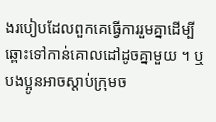ងរបៀបដែលពួកគេធ្វើការរួមគ្នាដើម្បីឆ្ពោះទៅកាន់គោលដៅដូចគ្នាមួយ ។ ឬបងប្អូនអាចស្ដាប់ក្រុមច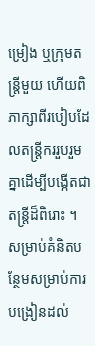ម្រៀង ឬក្រុមតន្ត្រីមួយ ហើយពិភាក្សាពីរបៀបដែលតន្ត្រីកររួបរួមគ្នាដើម្បីបង្កើតជាតន្ត្រីដ៏ពិរោះ ។
សម្រាប់គំនិតបន្ថែមសម្រាប់ការបង្រៀនដល់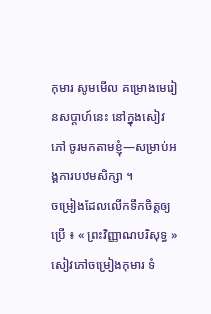កុមារ សូមមើល គម្រោងមេរៀនសប្ដាហ៍នេះ នៅក្នុងសៀវភៅ ចូរមកតាមខ្ញុំ—សម្រាប់អង្គការបឋមសិក្សា ។
ចម្រៀងដែលលើកទឹកចិត្តឲ្យប្រើ ៖ « ព្រះវិញ្ញាណបរិសុទ្ធ » សៀវភៅចម្រៀងកុមារ ទំ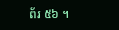ព័រ ៥៦ ។